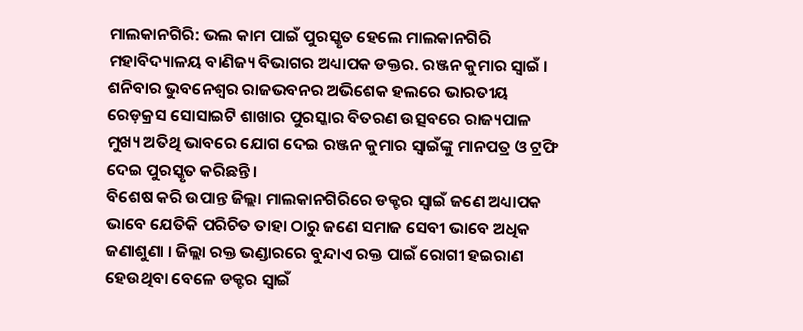ମାଲକାନଗିରି: ଭଲ କାମ ପାଇଁ ପୁରସ୍କୃତ ହେଲେ ମାଲକାନଗିରି ମହାବିଦ୍ୟାଳୟ ବାଣିଜ୍ୟ ବିଭାଗର ଅଧ୍ୟାପକ ଡକ୍ତର. ରଞ୍ଜନ କୁମାର ସ୍ୱାଇଁ । ଶନିବାର ଭୁବନେଶ୍ୱର ରାଜଭବନର ଅଭିଶେକ ହଲରେ ଭାରତୀୟ ରେଡ଼କ୍ରସ ସୋସାଇଟି ଶାଖାର ପୁରସ୍କାର ବିତରଣ ଉତ୍ସବରେ ରାଜ୍ୟପାଳ ମୁଖ୍ୟ ଅତିଥି ଭାବରେ ଯୋଗ ଦେଇ ରଞ୍ଜନ କୁମାର ସ୍ୱାଇଁଙ୍କୁ ମାନପତ୍ର ଓ ଟ୍ରଫି ଦେଇ ପୁରସ୍କୃତ କରିଛନ୍ତି ।
ବିଶେଷ କରି ଉପାନ୍ତ ଜିଲ୍ଲା ମାଲକାନଗିରିରେ ଡକ୍ଟର ସ୍ୱାଇଁ ଜଣେ ଅଧ୍ୟାପକ ଭାବେ ଯେତିକି ପରିଚିତ ତାହା ଠାରୁ ଜଣେ ସମାଜ ସେବୀ ଭାବେ ଅଧିକ ଜଣାଶୁଣା । ଜିଲ୍ଲା ରକ୍ତ ଭଣ୍ଡାରରେ ବୁନ୍ଦାଏ ରକ୍ତ ପାଇଁ ରୋଗୀ ହଇରାଣ ହେଉଥିବା ବେଳେ ଡକ୍ଟର ସ୍ୱାଇଁ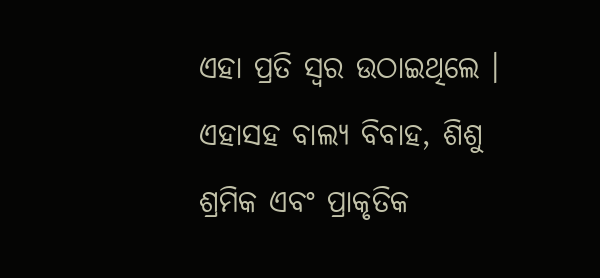ଏହା ପ୍ରତି ସ୍ୱର ଉଠାଇଥିଲେ ।
ଏହାସହ ବାଲ୍ୟ ବିବାହ, ଶିଶୁ ଶ୍ରମିକ ଏବଂ ପ୍ରାକୃତିକ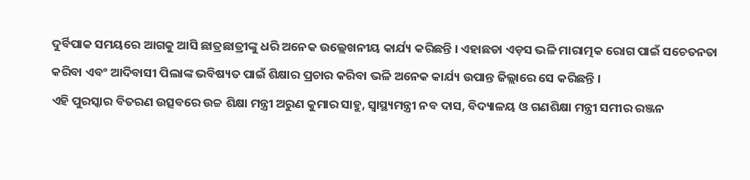ଦୁର୍ବିପାକ ସମୟରେ ଆଗକୁ ଆସି ଛାତ୍ରଛାତ୍ରୀଙ୍କୁ ଧରି ଅନେକ ଉଲ୍ଲେଖନୀୟ କାର୍ଯ୍ୟ କରିଛନ୍ତି । ଏହାଛଡା ଏଡ଼ସ ଭଳି ମାରାତ୍ମକ ରୋଗ ପାଇଁ ସଚେତନତା କରିବା ଏବଂ ଆଦିବାସୀ ପିଲାଙ୍କ ଭବିଷ୍ୟତ ପାଇଁ ଶିକ୍ଷାର ପ୍ରଚାର କରିବା ଭଳି ଅନେକ କାର୍ଯ୍ୟ ଉପାନ୍ତ ଜିଲ୍ଲାରେ ସେ କରିଛନ୍ତି ।
ଏହି ପୁରସ୍କାର ବିତରଣ ଉତ୍ସବରେ ଉଚ୍ଚ ଶିକ୍ଷା ମନ୍ତ୍ରୀ ଅରୁଣ କୁମାର ସାହୁ, ସ୍ୱାସ୍ଥ୍ୟମନ୍ତ୍ରୀ ନବ ଦାସ, ବିଦ୍ୟାଳୟ ଓ ଗଣଶିକ୍ଷା ମନ୍ତ୍ରୀ ସମୀର ରଞ୍ଜନ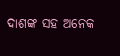ଦାଶଙ୍କ ସହ ଅନେକ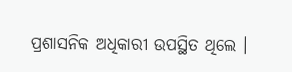ପ୍ରଶାସନିକ ଅଧିକାରୀ ଉପସ୍ଥିତ ଥିଲେ ।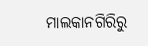ମାଲକାନଗିରିରୁ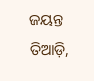ଜୟନ୍ତ ତିଆଡ଼ି,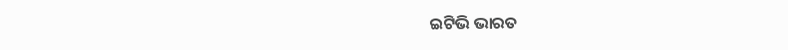ଇଟିଭି ଭାରତ